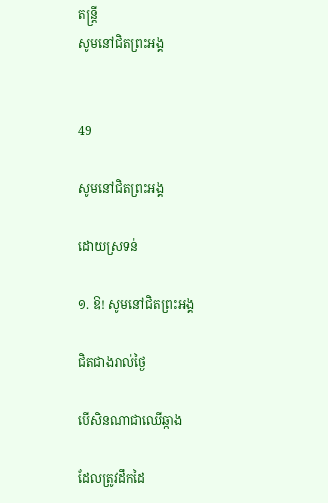តន្ត្រី
សូមនៅជិតព្រះអង្គ


49

សូមនៅជិតព្រះអង្គ

ដោយស្រទន់

១. ឱ! សូមនៅជិតព្រះអង្គ

ជិតជាងរាល់ថ្ងៃ

បើសិនណាជាឈើឆ្កាង

ដែលត្រូវដឹកដៃ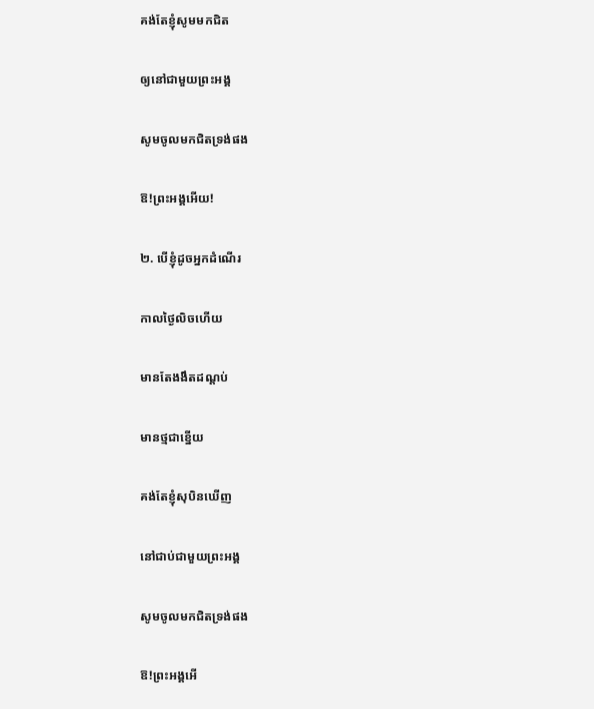គង់តែខ្ញុំសូមមកជិត

ឲ្យនៅជាមួយព្រះអង្គ

សូមចូលមកជិតទ្រង់ផង

ឱ!ព្រះអង្គអើយ!

២. បើខ្ញុំដូចអ្នកដំណើរ

កាលថ្ងៃលិចហើយ

មានតែងងឹតដណ្តប់

មានថ្មជាខ្នើយ

គង់តែខ្ញុំសុបិនឃើញ

នៅជាប់ជាមួយព្រះអង្គ

សូមចូលមកជិតទ្រង់ផង

ឱ!ព្រះអង្គអើ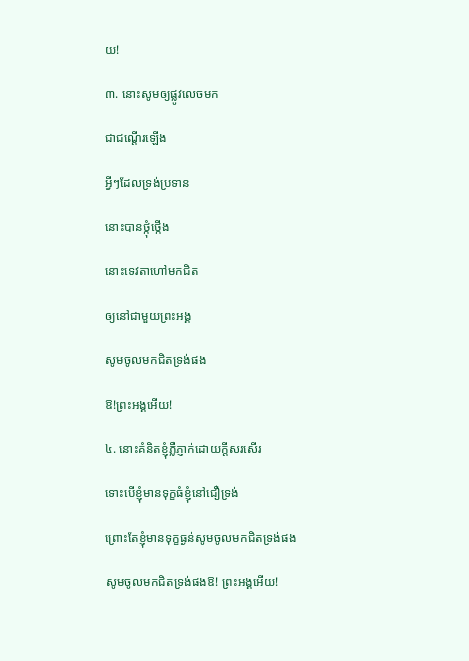យ!

៣. នោះសូមឲ្យផ្លូវលេចមក

ជាជណ្តើរឡើង

អ្វីៗដែលទ្រង់ប្រទាន

នោះបានថ្កុំថ្កើង

នោះទេវតាហៅមកជិត

ឲ្យនៅជាមួយព្រះអង្គ

សូមចូលមកជិតទ្រង់ផង

ឱ!ព្រះអង្គអើយ!

៤. នោះគំនិតខ្ញុំភ្លឺភ្ញាក់ដោយក្តីសរសើរ

ទោះបើខ្ញុំមានទុក្ខធំខ្ញុំនៅជឿទ្រង់

ព្រោះតែខ្ញុំមានទុក្ខធ្ងន់សូមចូលមកជិតទ្រង់ផង

សូមចូលមកជិតទ្រង់ផងឱ! ព្រះអង្គអើយ!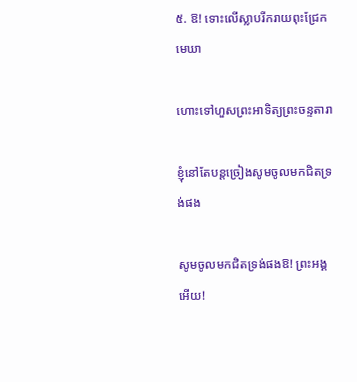៥. ឱ! ទោះលើស្លាបរីករាយពុះជ្រែកមេឃា

ហោះទៅហួសព្រះអាទិត្យព្រះចន្ទតារា

ខ្ញុំនៅតែបន្តច្រៀងសូមចូលមកជិតទ្រង់ផង

សូមចូលមកជិតទ្រង់ផងឱ! ព្រះអង្គអើយ!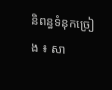និពន្ធទំនុកច្រៀង ៖ សា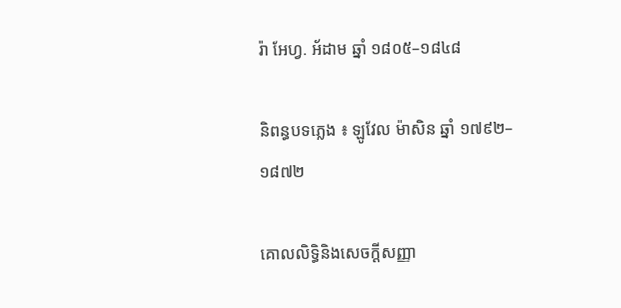រ៉ា អែហ្វ. អ័ដាម ឆ្នាំ ១៨០៥–១៨៤៨

និពន្ធបទភ្លេង ៖ ឡូវែល ម៉ាសិន ឆ្នាំ ១៧៩២–១៨៧២

គោលលិទ្ធិនិងសេចក្តីសញ្ញា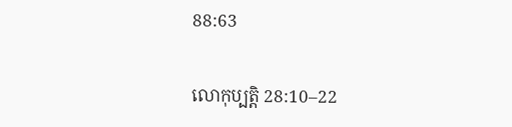88:63

លោកុប្បត្តិ 28:10–22